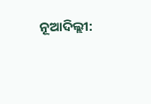ନୂଆଦିଲ୍ଲୀ: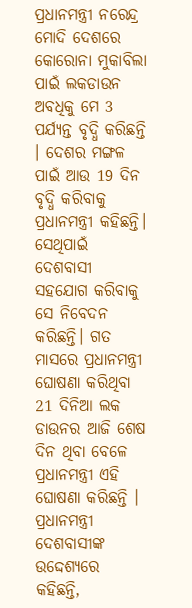ପ୍ରଧାନମନ୍ତ୍ରୀ ନରେନ୍ଦ୍ର ମୋଦି ଦେଶରେ କୋରୋନା ମୁକାବିଲା ପାଇଁ ଲକଡାଉନ ଅବଧିକୁ ମେ 3 ପର୍ଯ୍ୟନ୍ତ ବୃଦ୍ଧି କରିଛନ୍ତି । ଦେଶର ମଙ୍ଗଳ ପାଇଁ ଆଉ 19 ଦିନ ବୃଦ୍ଧି କରିବାକୁ ପ୍ରଧାନମନ୍ତ୍ରୀ କହିଛନ୍ତି। ସେଥିପାଇଁ ଦେଶବାସୀ ସହଯୋଗ କରିବାକୁ ସେ ନିବେଦନ କରିଛନ୍ତି। ଗତ ମାସରେ ପ୍ରଧାନମନ୍ତ୍ରୀ ଘୋଷଣା କରିଥିବା 21 ଦିନିଆ ଲକ ଡାଉନର ଆଜି ଶେଷ ଦିନ ଥିବା ବେଳେ ପ୍ରଧାନମନ୍ତ୍ରୀ ଏହି ଘୋଷଣା କରିଛନ୍ତି ।
ପ୍ରଧାନମନ୍ତ୍ରୀ ଦେଶବାସୀଙ୍କ ଉଦ୍ଦେଶ୍ୟରେ କହିଛନ୍ତି,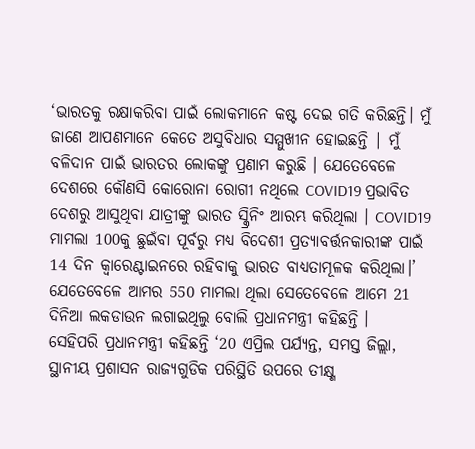‘ଭାରତକୁ ରକ୍ଷାକରିବା ପାଇଁ ଲୋକମାନେ କଷ୍ଟ ଦେଇ ଗତି କରିଛନ୍ତି। ମୁଁ ଜାଣେ ଆପଣମାନେ କେତେ ଅସୁବିଧାର ସମ୍ମୁଖୀନ ହୋଇଛନ୍ତି | ମୁଁ ବଳିଦାନ ପାଇଁ ଭାରତର ଲୋକଙ୍କୁ ପ୍ରଣାମ କରୁଛି । ଯେତେବେଳେ ଦେଶରେ କୌଣସି କୋରୋନା ରୋଗୀ ନଥିଲେ COVID19 ପ୍ରଭାବିତ ଦେଶରୁ ଆସୁଥିବା ଯାତ୍ରୀଙ୍କୁ ଭାରତ ସ୍କ୍ରିନିଂ ଆରମ୍ଭ କରିଥିଲା । COVID19 ମାମଲା 100କୁ ଛୁଇଁବା ପୂର୍ବରୁ ମଧ୍ୟ ବିଦେଶୀ ପ୍ରତ୍ୟାବର୍ତ୍ତନକାରୀଙ୍କ ପାଇଁ 14 ଦିନ କ୍ବାରେଣ୍ଟାଇନରେ ରହିବାକୁ ଭାରତ ବାଧ୍ୟତାମୂଳକ କରିଥିଲା।’ ଯେତେବେଳେ ଆମର 550 ମାମଲା ଥିଲା ସେତେବେଳେ ଆମେ 21 ଦିନିଆ ଲକଡାଉନ ଲଗାଇଥିଲୁ ବୋଲି ପ୍ରଧାନମନ୍ତ୍ରୀ କହିଛନ୍ତି ।
ସେହିପରି ପ୍ରଧାନମନ୍ତ୍ରୀ କହିଛନ୍ତି ‘20 ଏପ୍ରିଲ ପର୍ଯ୍ୟନ୍ତ, ସମସ୍ତ ଜିଲ୍ଲା, ସ୍ଥାନୀୟ ପ୍ରଶାସନ ରାଜ୍ୟଗୁଡିକ ପରିସ୍ଥିତି ଉପରେ ତୀକ୍ଷ୍ଣ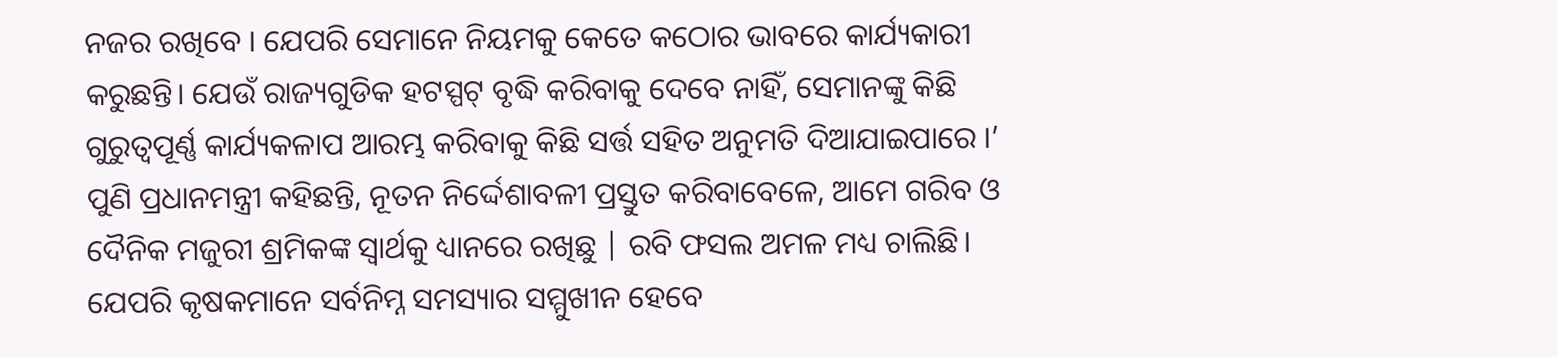ନଜର ରଖିବେ । ଯେପରି ସେମାନେ ନିୟମକୁ କେତେ କଠୋର ଭାବରେ କାର୍ଯ୍ୟକାରୀ କରୁଛନ୍ତି। ଯେଉଁ ରାଜ୍ୟଗୁଡିକ ହଟସ୍ପଟ୍ ବୃଦ୍ଧି କରିବାକୁ ଦେବେ ନାହିଁ, ସେମାନଙ୍କୁ କିଛି ଗୁରୁତ୍ବପୂର୍ଣ୍ଣ କାର୍ଯ୍ୟକଳାପ ଆରମ୍ଭ କରିବାକୁ କିଛି ସର୍ତ୍ତ ସହିତ ଅନୁମତି ଦିଆଯାଇପାରେ ।’
ପୁଣି ପ୍ରଧାନମନ୍ତ୍ରୀ କହିଛନ୍ତି, ନୂତନ ନିର୍ଦ୍ଦେଶାବଳୀ ପ୍ରସ୍ତୁତ କରିବାବେଳେ, ଆମେ ଗରିବ ଓ ଦୈନିକ ମଜୁରୀ ଶ୍ରମିକଙ୍କ ସ୍ବାର୍ଥକୁ ଧ୍ୟାନରେ ରଖିଛୁ | ରବି ଫସଲ ଅମଳ ମଧ୍ୟ ଚାଲିଛି। ଯେପରି କୃଷକମାନେ ସର୍ବନିମ୍ନ ସମସ୍ୟାର ସମ୍ମୁଖୀନ ହେବେ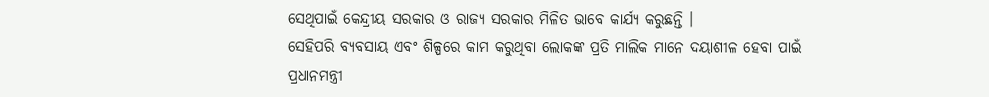ସେଥିପାଇଁ କେନ୍ଦ୍ରୀୟ ସରକାର ଓ ରାଜ୍ୟ ସରକାର ମିଳିତ ଭାବେ କାର୍ଯ୍ୟ କରୁଛନ୍ତି ।
ସେହିପରି ବ୍ୟବସାୟ ଏବଂ ଶିଳ୍ପରେ କାମ କରୁଥିବା ଲୋକଙ୍କ ପ୍ରତି ମାଲିକ ମାନେ ଦୟାଶୀଳ ହେବା ପାଇଁ ପ୍ରଧାନମନ୍ତ୍ରୀ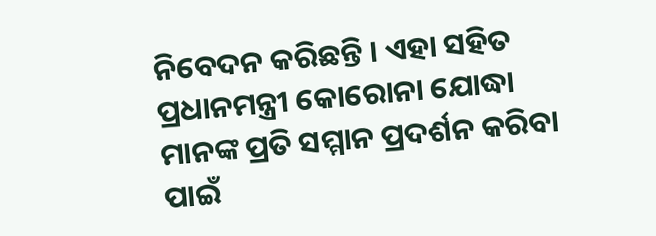ନିବେଦନ କରିଛନ୍ତି । ଏହା ସହିତ ପ୍ରଧାନମନ୍ତ୍ରୀ କୋରୋନା ଯୋଦ୍ଧା ମାନଙ୍କ ପ୍ରତି ସମ୍ମାନ ପ୍ରଦର୍ଶନ କରିବା ପାଇଁ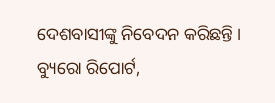ଦେଶବାସୀଙ୍କୁ ନିବେଦନ କରିଛନ୍ତି ।
ବ୍ୟୁରୋ ରିପୋର୍ଟ,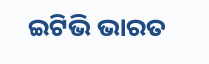ଇଟିଭି ଭାରତ